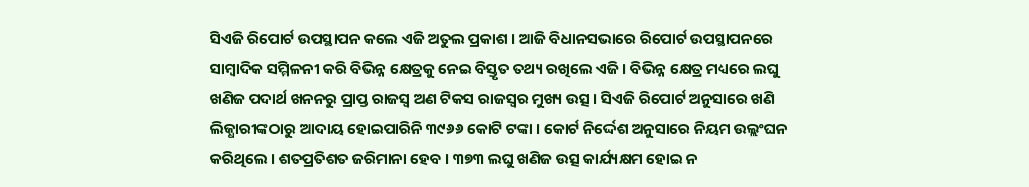ସିଏଜି ରିପୋର୍ଟ ଉପସ୍ଥାପନ କଲେ ଏଜି ଅତୁଲ ପ୍ରକାଶ । ଆଜି ବିଧାନସଭାରେ ରିପୋର୍ଟ ଉପସ୍ଥାପନରେ ସାମ୍ବାଦିକ ସମ୍ମିଳନୀ କରି ବିଭିନ୍ନ କ୍ଷେତ୍ରକୁ ନେଇ ବିସ୍ତୃତ ତଥ୍ୟ ରଖିଲେ ଏଜି । ବିଭିନ୍ନ କ୍ଷେତ୍ର ମଧ୍ୟରେ ଲଘୁ ଖଣିଜ ପଦାର୍ଥ ଖନନରୁ ପ୍ରାପ୍ତ ରାଜସ୍ବ ଅଣ ଟିକସ ରାଜସ୍ବର ମୁଖ୍ୟ ଉତ୍ସ । ସିଏଜି ରିପୋର୍ଟ ଅନୁସାରେ ଖଣି ଲିଜ୍ଧାରୀଙ୍କଠାରୁ ଆଦାୟ ହୋଇପାରିନି ୩୯୬୬ କୋଟି ଟଙ୍କା । କୋର୍ଟ ନିର୍ଦ୍ଦେଶ ଅନୁସାରେ ନିୟମ ଉଲ୍ଲଂଘନ କରିଥିଲେ । ଶତପ୍ରତିଶତ ଜରିମାନା ହେବ । ୩୭୩ ଲଘୁ ଖଣିଜ ଉତ୍ସ କାର୍ଯ୍ୟକ୍ଷମ ହୋଇ ନ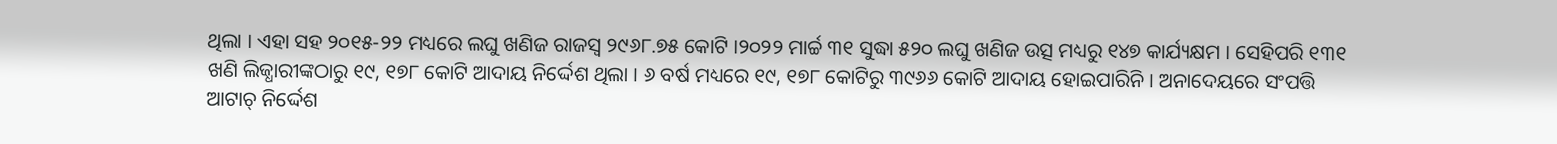ଥିଲା । ଏହା ସହ ୨୦୧୫-୨୨ ମଧ୍ୟରେ ଲଘୁ ଖଣିଜ ରାଜସ୍ବ ୨୯୬୮.୭୫ କୋଟି ।୨୦୨୨ ମାର୍ଚ୍ଚ ୩୧ ସୁଦ୍ଧା ୫୨୦ ଲଘୁ ଖଣିଜ ଉତ୍ସ ମଧ୍ୟରୁ ୧୪୭ କାର୍ଯ୍ୟକ୍ଷମ । ସେହିପରି ୧୩୧ ଖଣି ଲିଜ୍ଧାରୀଙ୍କଠାରୁ ୧୯, ୧୭୮ କୋଟି ଆଦାୟ ନିର୍ଦ୍ଦେଶ ଥିଲା । ୬ ବର୍ଷ ମଧ୍ୟରେ ୧୯, ୧୭୮ କୋଟିରୁ ୩୯୬୬ କୋଟି ଆଦାୟ ହୋଇପାରିନି । ଅନାଦେୟରେ ସଂପତ୍ତି ଆଟାଚ୍ ନିର୍ଦ୍ଦେଶ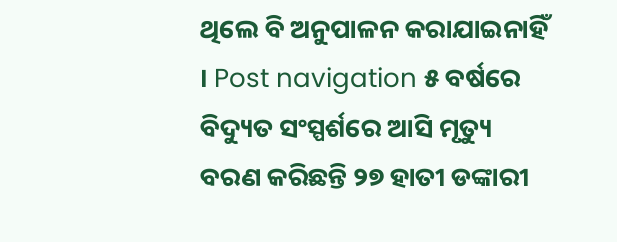ଥିଲେ ବି ଅନୁପାଳନ କରାଯାଇନାହିଁ । Post navigation ୫ ବର୍ଷରେ ବିଦ୍ୟୁତ ସଂସ୍ପର୍ଶରେ ଆସି ମୃତ୍ୟୁ ବରଣ କରିଛନ୍ତି ୨୭ ହାତୀ ଡଙ୍କାରୀ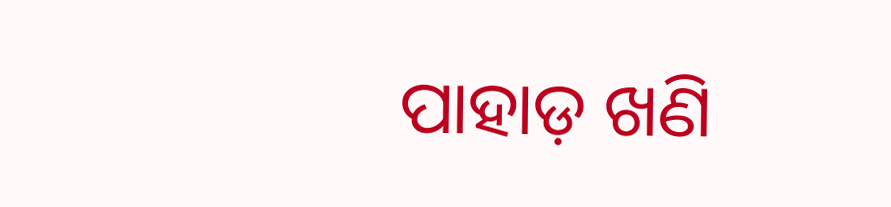ପାହାଡ଼ ଖଣି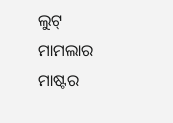ଲୁଟ୍ ମାମଲାର ମାଷ୍ଟର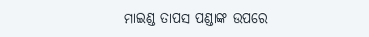ମାଇଣ୍ଡ ତାପସ ପଣ୍ଡାଙ୍କ ଉପରେ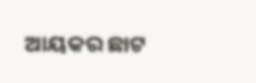ଆୟକର ଛାଟ